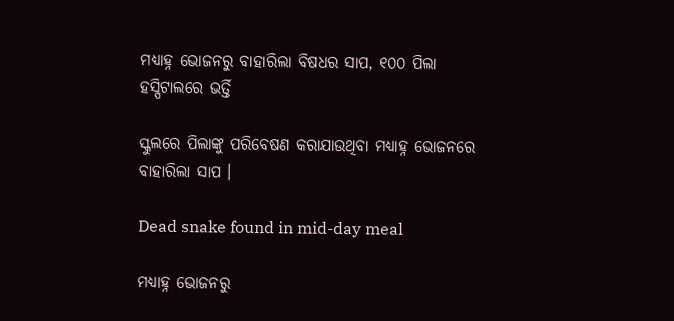ମଧ୍ୟାହ୍ନ ଭୋଜନରୁ ବାହାରିଲା ବିଷଧର ସାପ, ୧୦୦ ପିଲା ହସ୍ପିଟାଲରେ ଭର୍ତ୍ତି

ସ୍କୁଲରେ ପିଲାଙ୍କୁ ପରିବେଷଣ କରାଯାଉଥିବା ମଧ୍ୟାହ୍ନ ଭୋଜନରେ ବାହାରିଲା ସାପ ।

Dead snake found in mid-day meal

ମଧ୍ୟାହ୍ନ ଭୋଜନରୁ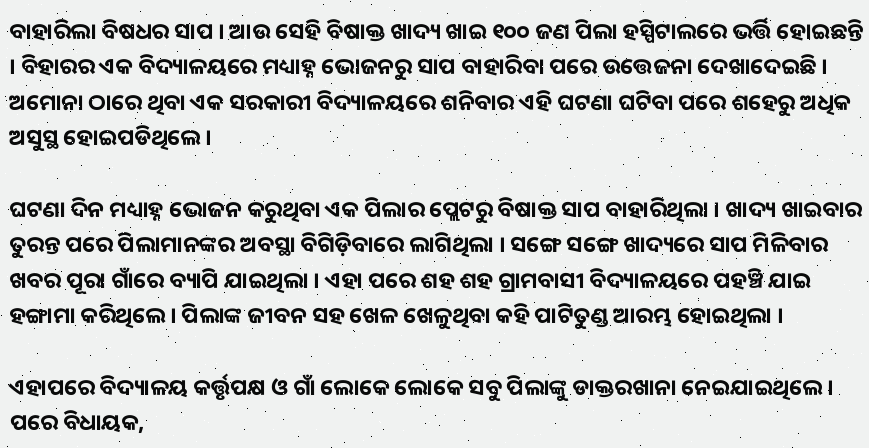ବାହାରିଲା ବିଷଧର ସାପ । ଆଉ ସେହି ବିଷାକ୍ତ ଖାଦ୍ୟ ଖାଇ ୧୦୦ ଜଣ ପିଲା ହସ୍ପିଟାଲରେ ଭର୍ତ୍ତି ହୋଇଛନ୍ତି । ବିହାରର ଏକ ବିଦ୍ୟାଳୟରେ ମଧ୍ୟାହ୍ନ ଭୋଜନରୁ ସାପ ବାହାରିବା ପରେ ଉତ୍ତେଜନା ଦେଖାଦେଇଛି । ଅମୋନା ଠାରେ ଥିବା ଏକ ସରକାରୀ ବିଦ୍ୟାଳୟରେ ଶନିବାର ଏହି ଘଟଣା ଘଟିବା ପରେ ଶହେରୁ ଅଧିକ ଅସୁସ୍ଥ ହୋଇପଡିଥିଲେ ।

ଘଟଣା ଦିନ ମଧ୍ୟାହ୍ନ ଭୋଜନ କରୁଥିବା ଏକ ପିଲାର ପ୍ଲେଟରୁ ବିଷାକ୍ତ ସାପ ବାହାରିଥିଲା । ଖାଦ୍ୟ ଖାଇବାର ତୁରନ୍ତ ପରେ ପିଲାମାନଙ୍କର ଅବସ୍ଥା ବିଗିଡ଼ିବାରେ ଲାଗିଥିଲା । ସଙ୍ଗେ ସଙ୍ଗେ ଖାଦ୍ୟରେ ସାପ ମିଳିବାର ଖବର ପୂରା ଗାଁରେ ବ୍ୟାପି ଯାଇଥିଲା । ଏହା ପରେ ଶହ ଶହ ଗ୍ରାମବାସୀ ବିଦ୍ୟାଳୟରେ ପହଞ୍ଚି ଯାଇ ହଙ୍ଗାମା କରିଥିଲେ । ପିଲାଙ୍କ ଜୀବନ ସହ ଖେଳ ଖେଳୁଥିବା କହି ପାଟିତୁଣ୍ଡ ଆରମ୍ଭ ହୋଇଥିଲା ।

ଏହାପରେ ବିଦ୍ୟାଳୟ କର୍ତ୍ତୃପକ୍ଷ ଓ ଗାଁ ଲୋକେ ଲୋକେ ସବୁ ପିଲାଙ୍କୁ ଡାକ୍ତରଖାନା ନେଇଯାଇଥିଲେ । ପରେ ବିଧାୟକ,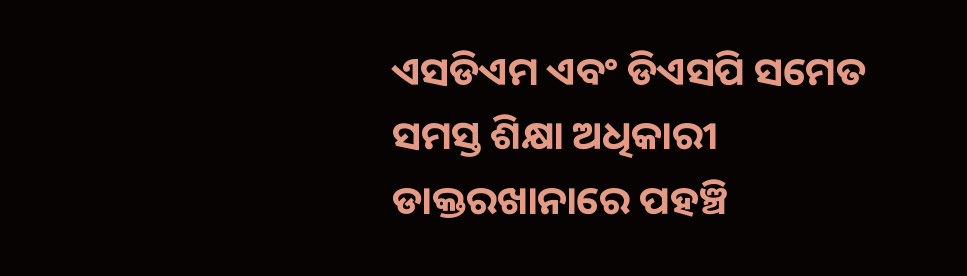ଏସଡିଏମ ଏବଂ ଡିଏସପି ସମେତ ସମସ୍ତ ଶିକ୍ଷା ଅଧିକାରୀ ଡାକ୍ତରଖାନାରେ ପହଞ୍ଚି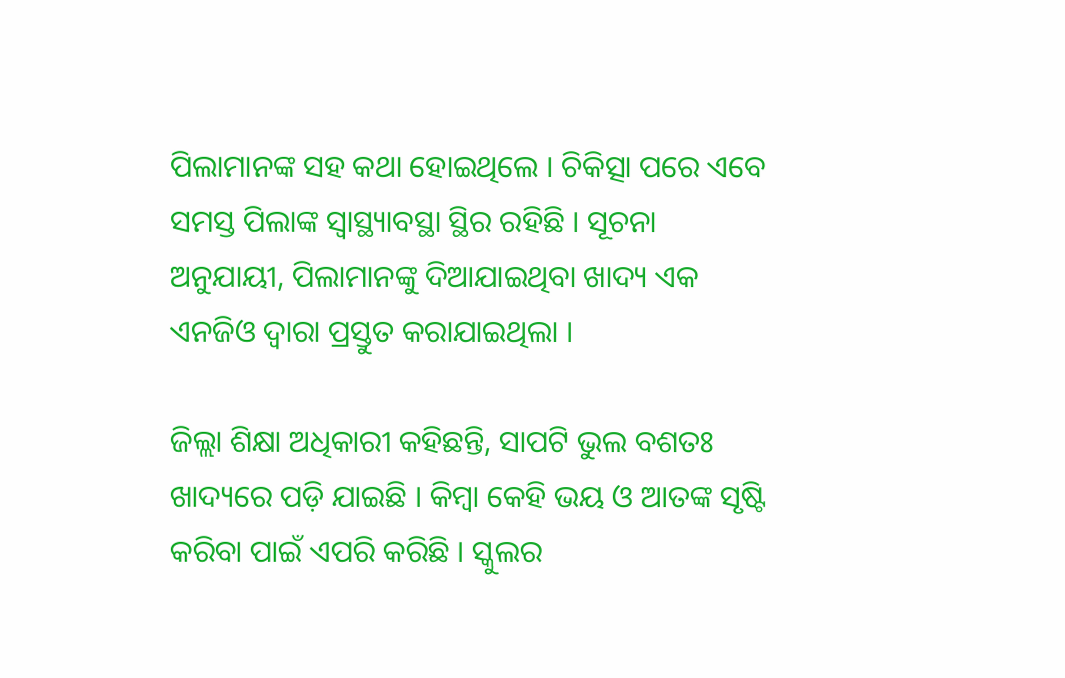ପିଲାମାନଙ୍କ ସହ କଥା ହୋଇଥିଲେ । ଚିକିତ୍ସା ପରେ ଏବେ ସମସ୍ତ ପିଲାଙ୍କ ସ୍ୱାସ୍ଥ୍ୟାବସ୍ଥା ସ୍ଥିର ରହିଛି । ସୂଚନା ଅନୁଯାୟୀ, ପିଲାମାନଙ୍କୁ ଦିଆଯାଇଥିବା ଖାଦ୍ୟ ଏକ ଏନଜିଓ ଦ୍ୱାରା ପ୍ରସ୍ତୁତ କରାଯାଇଥିଲା ।

ଜିଲ୍ଲା ଶିକ୍ଷା ଅଧିକାରୀ କହିଛନ୍ତି, ସାପଟି ଭୁଲ ବଶତଃ ଖାଦ୍ୟରେ ପଡ଼ି ଯାଇଛି । କିମ୍ବା କେହି ଭୟ ଓ ଆତଙ୍କ ସୃଷ୍ଟି କରିବା ପାଇଁ ଏପରି କରିଛି । ସ୍କୁଲର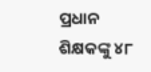ପ୍ରଧାନ ଶିକ୍ଷକଙ୍କୁ ୪୮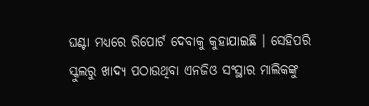ଘଣ୍ଟା ମଧ୍ୟରେ ରିପୋର୍ଟ ଦେବାକୁ କୁହାଯାଇଛି । ସେହିପରି ସ୍କୁଲରୁ ଖାଦ୍ୟ ପଠାଉଥିବା ଏନଜିଓ ସଂସ୍ଥାର ମାଲିକଙ୍କୁ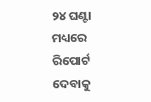୨୪ ଘଣ୍ଟା ମଧ୍ୟରେ ରିପୋର୍ଟ ଦେବାକୁ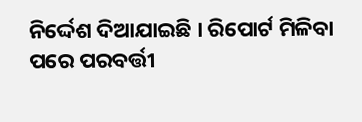ନିର୍ଦ୍ଦେଶ ଦିଆଯାଇଛି । ରିପୋର୍ଟ ମିଳିବା ପରେ ପରବର୍ତ୍ତୀ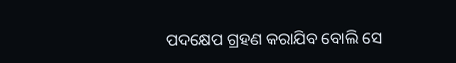ପଦକ୍ଷେପ ଗ୍ରହଣ କରାଯିବ ବୋଲି ସେ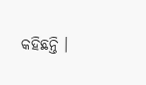କହିଛନ୍ତି ।